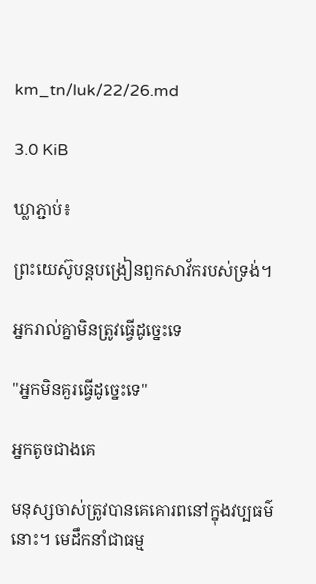km_tn/luk/22/26.md

3.0 KiB

ឃ្លាភ្ជាប់៖

ព្រះយេស៊ូបន្ដបង្រៀនពួកសាវ័ករបស់ទ្រង់។

អ្នករាល់គ្នាមិនត្រូវធ្វើដូច្នេះទេ

"អ្នកមិនគួរធ្វើដូច្នេះទេ"

អ្នកតូចជាងគេ

មនុស្សចាស់ត្រូវបានគេគោរពនៅក្នុងវប្បធម៌នោះ។ មេដឹកនាំជាធម្ម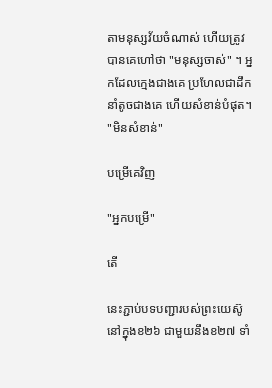តាមនុស្សវ័យចំណាស់ ហើយត្រូវបានគេហៅថា "មនុស្សចាស់" ។ អ្នកដែលក្មេងជាងគេ ប្រហែលជាដឹកនាំតូចជាងគេ ហើយសំខាន់បំផុត។ "មិនសំខាន់"

បម្រើគេវិញ

"អ្នកបម្រើ"

តើ

នេះភ្ជាប់បទបញ្ជារបស់ព្រះយេស៊ូនៅក្នុងខ២៦ ជាមួយនឹងខ២៧ ទាំ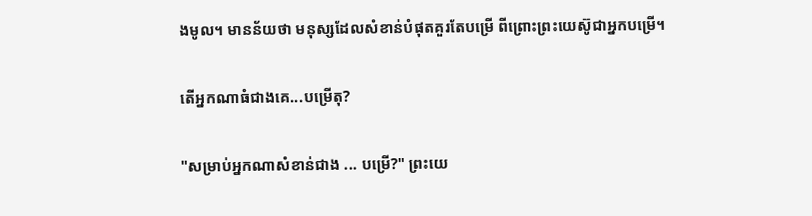ងមូល។ មានន័យថា មនុស្សដែលសំខាន់បំផុតគួរតែបម្រើ ពីព្រោះព្រះយេស៊ូជាអ្នកបម្រើ។

តើអ្នកណាធំជាងគេ...បម្រើតុ?

"សម្រាប់អ្នកណាសំខាន់ជាង ... បម្រើ?" ព្រះយេ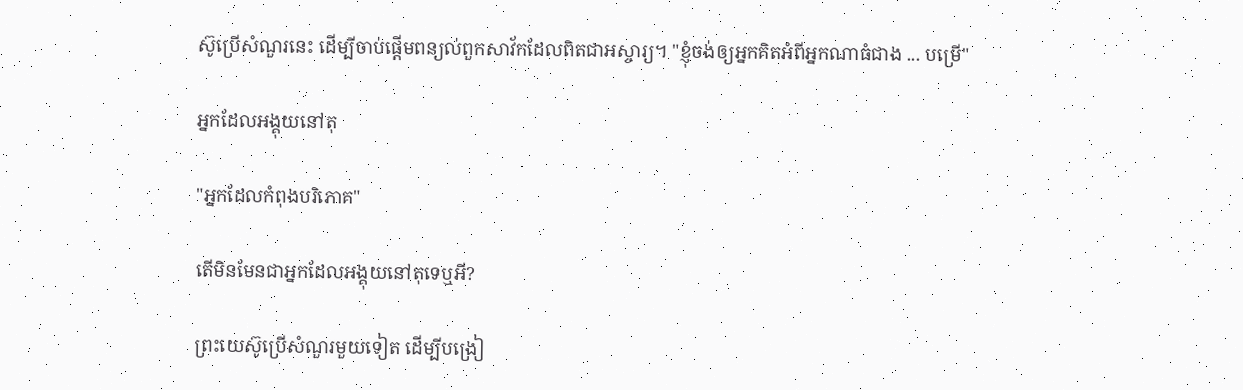ស៊ូប្រើសំណួរនេះ ដើម្បីចាប់ផ្ដើមពន្យល់ពួកសាវ័កដែលពិតជាអស្ចារ្យ។ "ខ្ញុំចង់ឲ្យអ្នកគិតអំពីអ្នកណាធំជាង ... បម្រើ"

អ្នកដែលអង្គុយនៅតុ

"អ្នកដែលកំពុងបរិភោគ"

តើមិនមែនជាអ្នកដែលអង្គុយនៅតុទេឬអី?

ព្រះយេស៊ូប្រើសំណួរមួយទៀត ដើម្បីបង្រៀ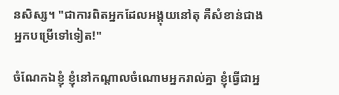នសិស្ស។ "ជាការពិតអ្នកដែលអង្គុយនៅតុ គឺសំខាន់ជាងអ្នកបម្រើទៅទៀត!"

ចំណែកឯខ្ញុំ ខ្ញុំនៅកណ្ដាលចំណោមអ្នករាល់គ្នា ខ្ញុំធ្វើជាអ្ន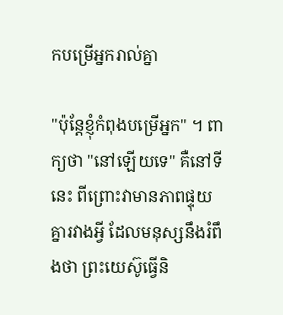កបម្រើអ្នករាល់គ្នា

"ប៉ុន្តែខ្ញុំកំពុងបម្រើអ្នក" ។ ពាក្យថា "នៅឡើយទេ" គឺនៅទីនេះ ពីព្រោះវាមានភាពផ្ទុយគ្នារវាងអ្វី ដែលមនុស្សនឹងរំពឹងថា ព្រះយេស៊ូធ្វើនិ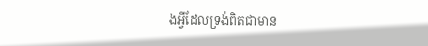ងអ្វីដែលទ្រង់ពិតជាមាន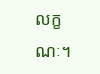លក្ខណៈ។